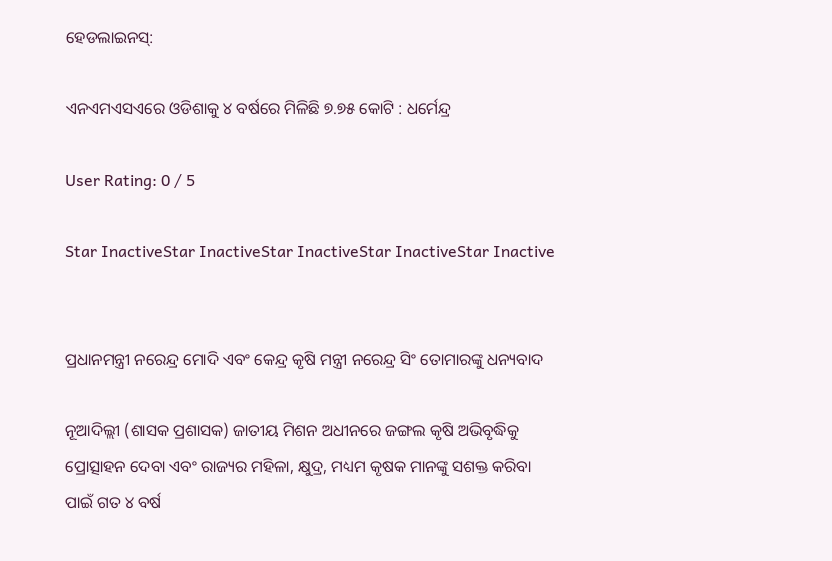ହେଡଲାଇନସ୍:

ଏନଏମଏସଏରେ ଓଡିଶାକୁ ୪ ବର୍ଷରେ ମିଳିଛି ୭.୭୫ କୋଟି : ଧର୍ମେନ୍ଦ୍ର

User Rating: 0 / 5

Star InactiveStar InactiveStar InactiveStar InactiveStar Inactive


ପ୍ରଧାନମନ୍ତ୍ରୀ ନରେନ୍ଦ୍ର ମୋଦି ଏବଂ କେନ୍ଦ୍ର କୃଷି ମନ୍ତ୍ରୀ ନରେନ୍ଦ୍ର ସିଂ ତୋମାରଙ୍କୁ ଧନ୍ୟବାଦ

ନୂଆଦିଲ୍ଲୀ (ଶାସକ ପ୍ରଶାସକ) ଜାତୀୟ ମିଶନ ଅଧୀନରେ ଜଙ୍ଗଲ କୃଷି ଅଭିବୃଦ୍ଧିକୁ ପ୍ରୋତ୍ସାହନ ଦେବା ଏବଂ ରାଜ୍ୟର ମହିଳା, କ୍ଷୁଦ୍ର, ମଧ୍ୟମ କୃଷକ ମାନଙ୍କୁ ସଶକ୍ତ କରିବା ପାଇଁ ଗତ ୪ ବର୍ଷ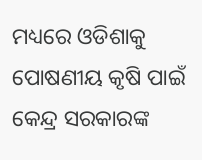ମଧ୍ୟରେ ଓଡିଶାକୁ ପୋଷଣୀୟ କୃଷି ପାଇଁ କେନ୍ଦ୍ର ସରକାରଙ୍କ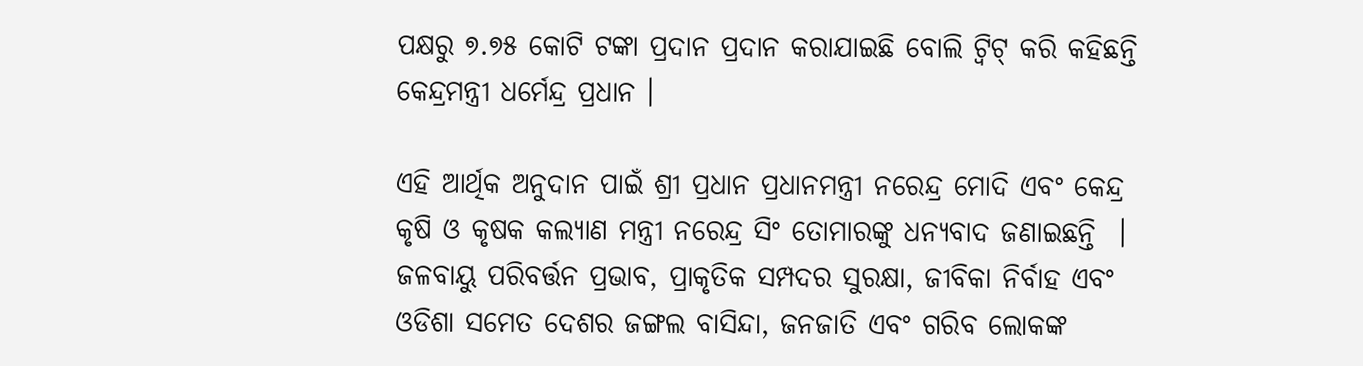ପକ୍ଷରୁ ୭.୭୫ କୋଟି ଟଙ୍କା ପ୍ରଦାନ ପ୍ରଦାନ କରାଯାଇଛି ବୋଲି ଟ୍ୱିଟ୍ କରି କହିଛନ୍ତି କେନ୍ଦ୍ରମନ୍ତ୍ରୀ ଧର୍ମେନ୍ଦ୍ର ପ୍ରଧାନ ।

ଏହି ଆର୍ଥିକ ଅନୁଦାନ ପାଇଁ ଶ୍ରୀ ପ୍ରଧାନ ପ୍ରଧାନମନ୍ତ୍ରୀ ନରେନ୍ଦ୍ର ମୋଦି ଏବଂ କେନ୍ଦ୍ର କୃଷି ଓ କୃଷକ କଲ୍ୟାଣ ମନ୍ତ୍ରୀ ନରେନ୍ଦ୍ର ସିଂ ତୋମାରଙ୍କୁ ଧନ୍ୟବାଦ ଜଣାଇଛନ୍ତି  । ଜଳବାୟୁ ପରିବର୍ତ୍ତନ ପ୍ରଭାବ, ପ୍ରାକୃତିକ ସମ୍ପଦର ସୁରକ୍ଷା, ଜୀବିକା ନିର୍ବାହ ଏବଂ ଓଡିଶା ସମେତ ଦେଶର ଜଙ୍ଗଲ ବାସିନ୍ଦା, ଜନଜାତି ଏବଂ ଗରିବ ଲୋକଙ୍କ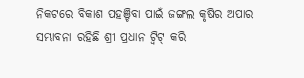ନିକଟରେ ବିକାଶ ପହଞ୍ଚିବା ପାଇଁ ଜଙ୍ଗଲ କୃଷିର ଅପାର ସମ୍ଭାବନା ରହିଛି ଶ୍ରୀ ପ୍ରଧାନ ଟ୍ୱିଟ୍ କରି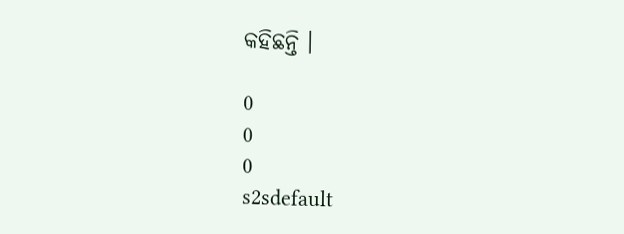କହିଛନ୍ତି ।

0
0
0
s2sdefault